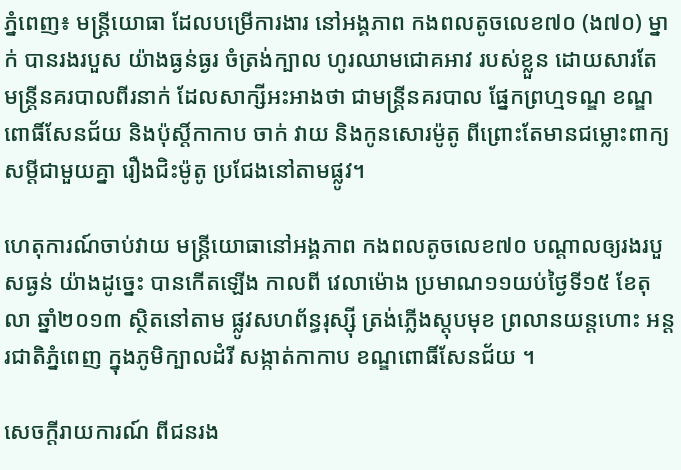ភ្នំពេញ៖ មន្រ្តីយោធា ដែលបម្រើការងារ នៅអង្គភាព កងពលតូចលេខ៧០ (ង៧០) ម្នាក់ បានរងរបួស យ៉ាងធ្ងន់ធ្ងរ ចំត្រង់ក្បាល ហូរឈាមជោគអាវ របស់ខ្លួន ដោយសារតែ មន្រ្តីនគរបាលពីរនាក់ ដែលសាក្សីអះអាងថា ជាមន្រ្តីនគរបាល ផ្នែកព្រហ្មទណ្ឌ ខណ្ឌពោធិ៍សែនជ័យ និងប៉ុស្តិ៍កាកាប ចាក់ វាយ និងកូនសោរម៉ូតូ ពីព្រោះតែមានជម្លោះពាក្យសម្តីជាមួយគ្នា រឿងជិះម៉ូតូ ប្រជែងនៅតាមផ្លូវ។

ហេតុការណ៍ចាប់វាយ មន្រ្តីយោធានៅអង្គភាព កងពលតូចលេខ៧០ បណ្តាលឲ្យរងរបួសធ្ងន់ យ៉ាងដូច្នេះ បានកើតឡើង កាលពី វេលាម៉ោង ប្រមាណ១១យប់ថ្ងៃទី១៥ ខែតុលា ឆ្នាំ២០១៣ ស្ថិតនៅតាម ផ្លូវសហព័ន្ធរុស្ស៊ី ត្រង់ភ្លើងស្តុបមុខ ព្រលានយន្តហោះ អន្តរជាតិភ្នំពេញ ក្នុងភូមិក្បាលដំរី សង្កាត់កាកាប ខណ្ឌពោធិ៍សែនជ័យ ។

សេចក្តីរាយការណ៍ ពីជនរង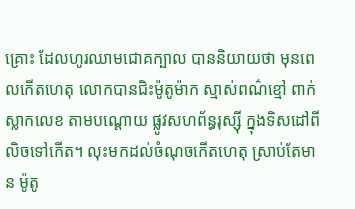គ្រោះ ដែលហូរឈាមជោគក្បាល បាននិយាយថា មុនពេលកើតហេតុ លោកបានជិះម៉ូតូម៉ាក ស្មាស់ពណ៌ខ្មៅ ពាក់ស្លាកលេខ តាមបណ្តោយ ផ្លូវសហព័ន្ធរុស្ស៊ី ក្នុងទិសដៅពីលិចទៅកើត។ លុះមកដល់ចំណុចកើតហេតុ ស្រាប់តែមាន ម៉ូតូ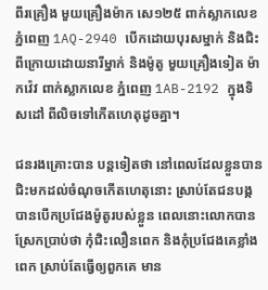ពីរគ្រឿង មួយគ្រឿងម៉ាក សេ១២៥ ពាក់ស្លាកលេខភ្នំពេញ 1AQ-2940 បើកដោយបុរសម្នាក់ និងជិះពីក្រោយដោយនារីម្នាក់ និងម៉ូតូ មួយគ្រឿងទៀត ម៉ាកវ៉េវ ពាក់ស្លាកលេខ ភ្នំពេញ 1AB-2192 ក្នុងទិសដៅ ពីលិចទៅកើតហេតុដូចគ្នា។

ជនរងគ្រោះបាន បន្តទៀតថា នៅពេលដែលខ្លួនបាន ជិះមកដល់ចំណុចកើតហេតុនោះ ស្រាប់តែជនបង្ក បានបើកប្រជែងម៉ូតូរបស់ខ្លួន ពេលនោះលោកបាន ស្រែកប្រាប់ថា កុំជិះលឿនពេក និងកុំប្រជែងគេខ្លាំងពេក ស្រាប់តែធ្វើឲ្យពួកគេ មាន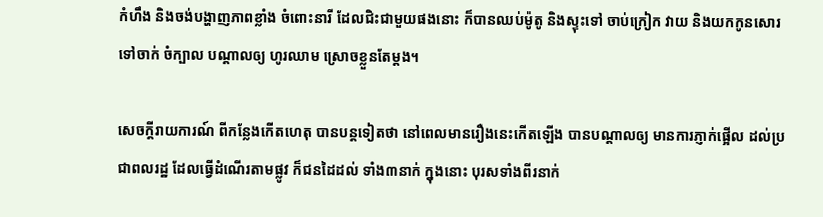កំហឹង និងចង់បង្ហាញភាពខ្លាំង ចំពោះនារី ដែលជិះជាមួយផងនោះ ក៏បានឈប់ម៉ូតូ និងស្ទុះទៅ ចាប់ក្រៀក វាយ និងយកកូនសោរ ទៅចាក់ ចំក្បាល បណ្តាលឲ្យ ហូរឈាម ស្រោចខ្លួនតែម្តង។

សេចក្តីរាយការណ៍ ពីកន្លែងកើតហេតុ បានបន្តទៀតថា នៅពេលមានរឿងនេះកើតឡើង បានបណ្តាលឲ្យ មានការភ្ញាក់ផ្អើល ដល់ប្រជាពលរដ្ឋ ដែលធ្វើដំណើរតាមផ្លូវ ក៏ជនដៃដល់ ទាំង៣នាក់ ក្នុងនោះ បុរសទាំងពីរនាក់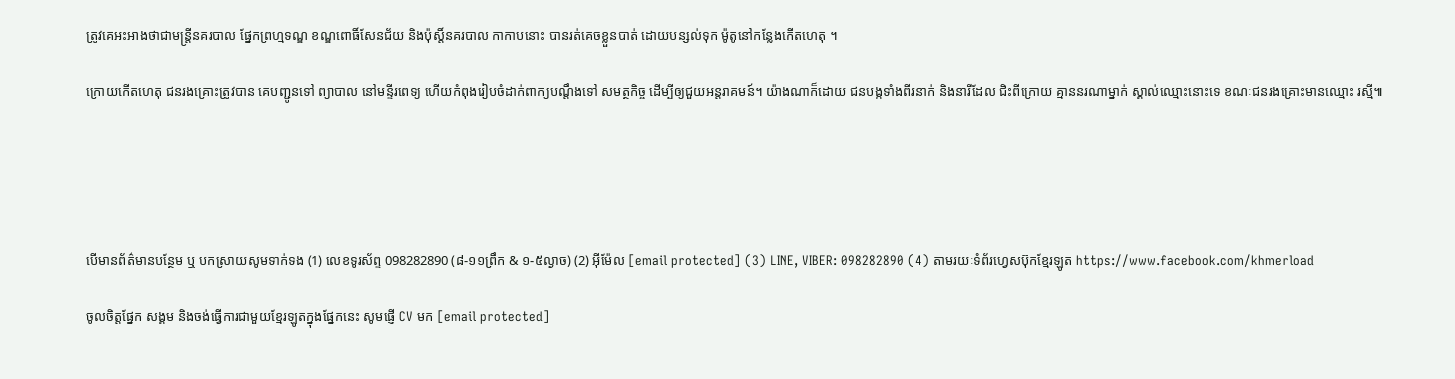ត្រូវគេអះអាងថាជាមន្រ្តីនគរបាល ផ្នែកព្រហ្មទណ្ឌ ខណ្ឌពោធិ៍សែនជ័យ និងប៉ុស្តិ៍នគរបាល កាកាបនោះ បានរត់គេចខ្លួនបាត់ ដោយបន្សល់ទុក ម៉ូតូនៅកន្លែងកើតហេតុ ។

ក្រោយកើតហេតុ ជនរងគ្រោះត្រូវបាន គេបញ្ជូនទៅ ព្យាបាល នៅមន្ទីរពេទ្យ ហើយកំពុងរៀបចំដាក់ពាក្យបណ្តឹងទៅ សមត្ថកិច្ច ដើម្បីឲ្យជួយអន្តរាគមន៍។ យ៉ាងណាក៏ដោយ ជនបង្កទាំងពីរនាក់ និងនារីដែល ជិះពីក្រោយ គ្មាននរណាម្នាក់ ស្គាល់ឈ្មោះនោះទេ ខណៈជនរងគ្រោះមានឈ្មោះ រស្មី៕





បើមានព័ត៌មានបន្ថែម ឬ បកស្រាយសូមទាក់ទង (1) លេខទូរស័ព្ទ 098282890 (៨-១១ព្រឹក & ១-៥ល្ងាច) (2) អ៊ីម៉ែល [email protected] (3) LINE, VIBER: 098282890 (4) តាមរយៈទំព័រហ្វេសប៊ុកខ្មែរឡូត https://www.facebook.com/khmerload

ចូលចិត្តផ្នែក សង្គម និងចង់ធ្វើការជាមួយខ្មែរឡូតក្នុងផ្នែកនេះ សូមផ្ញើ CV មក [email protected]